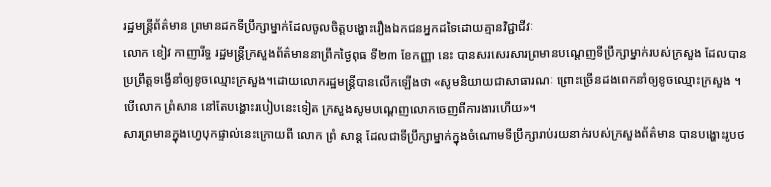រដ្ឋមន្ត្រីព័ត៌មាន ព្រមានដកទីប្រឹក្សាម្នាក់ដែលចូលចិត្តបង្ហោះរឿងឯកជនអ្នកដទៃដោយគ្មានវិជ្ជាជីវៈ
លោក ខៀវ កាញារីទ្ធ រដ្ឋមន្ត្រីក្រសួងព័ត៌មាននាព្រឹកថ្ងៃពុធ ទី២៣ ខែកញ្ញា នេះ បានសរសេរសារព្រមានបណ្តេញទីប្រឹក្សាម្នាក់របស់ក្រសួង ដែលបានប្រព្រឹត្តទង្វើនាំឲ្យខូចឈ្មោះក្រសួង។ដោយលោករដ្ឋមន្ត្រីបានលើកឡើងថា «សូមនិយាយជាសាធារណៈ ព្រោះច្រើនដងពេកនាំឲ្យខូចឈ្មោះក្រសួង ។ បើលោក ព្រំសាន នៅតែបង្ហោះរបៀបនេះទៀត ក្រសួងសូមបណ្តេញលោកចេញពីការងារហើយ»។
សារព្រមានក្នុងហ្វេបុកផ្ទាល់នេះក្រោយពី លោក ព្រំ សាន្ត ដែលជាទីប្រឹក្សាម្នាក់ក្នុងចំណោមទីប្រឹក្សារាប់រយនាក់របស់ក្រសួងព័ត៌មាន បានបង្ហោះរូបថ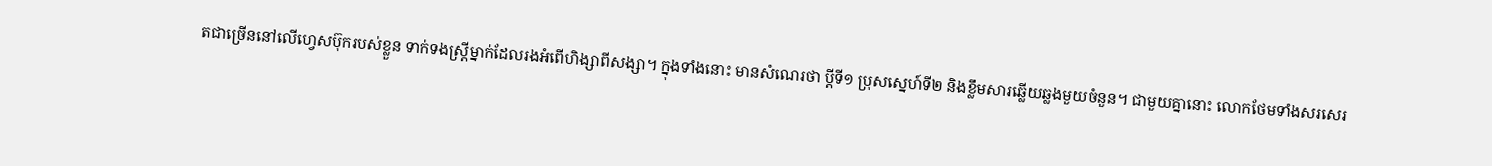តជាច្រើននៅលើហ្វេសប៊ុករបស់ខ្លួន ទាក់ទងស្ត្រីម្នាក់ដែលរងអំពើហិង្សាពីសង្សា។ ក្នុងទាំងនោះ មានសំណេរថា ប្តីទី១ ប្រុសស្នេហ៍ទី២ និងខ្លឹមសារឆ្លើយឆ្លងមួយចំនួន។ ជាមួយគ្នានោះ លោកថែមទាំងសរសេរ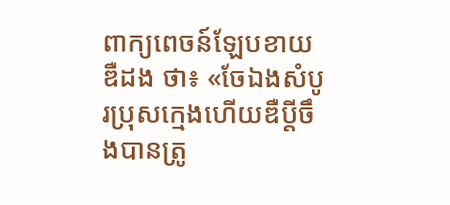ពាក្យពេចន៍ឡែបខាយឌឺដង ថា៖ «ចែឯងសំបូរប្រុសក្មេងហើយឌឺប្តីចឹងបានត្រូ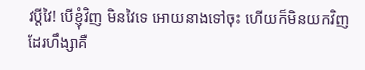វប្តីវៃ! បើខ្ញុំវិញ មិនវៃទេ អោយនាងទៅចុះ ហើយក៏មិនយកវិញដែរហឹង្សាគឺ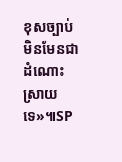ខុសច្បាប់ មិនមែនជាដំណោះស្រាយទេ»៕SP